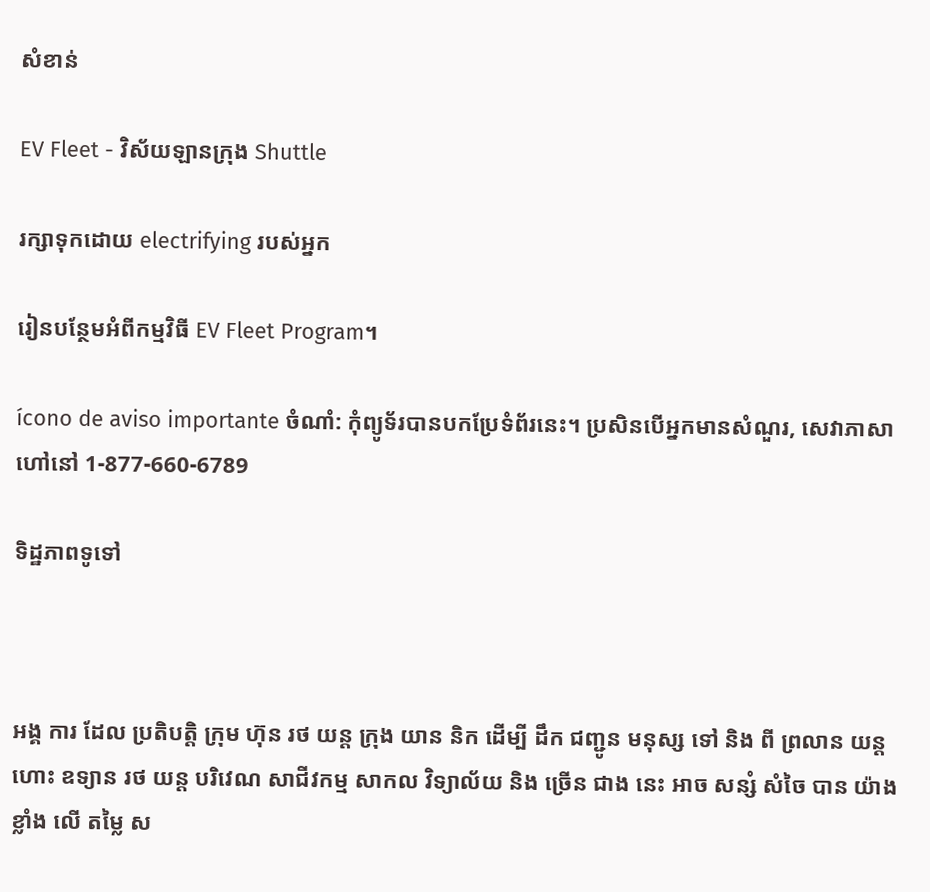សំខាន់

EV Fleet - វិស័យឡានក្រុង Shuttle

រក្សាទុកដោយ electrifying របស់អ្នក

រៀនបន្ថែមអំពីកម្មវិធី EV Fleet Program។

ícono de aviso importante ចំណាំ: កុំព្យូទ័របានបកប្រែទំព័រនេះ។ ប្រសិនបើអ្នកមានសំណួរ, សេវាភាសាហៅនៅ 1-877-660-6789

ទិដ្ឋភាពទូទៅ



អង្គ ការ ដែល ប្រតិបត្តិ ក្រុម ហ៊ុន រថ យន្ត ក្រុង យាន និក ដើម្បី ដឹក ជញ្ជូន មនុស្ស ទៅ និង ពី ព្រលាន យន្ត ហោះ ឧទ្យាន រថ យន្ត បរិវេណ សាជីវកម្ម សាកល វិទ្យាល័យ និង ច្រើន ជាង នេះ អាច សន្សំ សំចៃ បាន យ៉ាង ខ្លាំង លើ តម្លៃ ស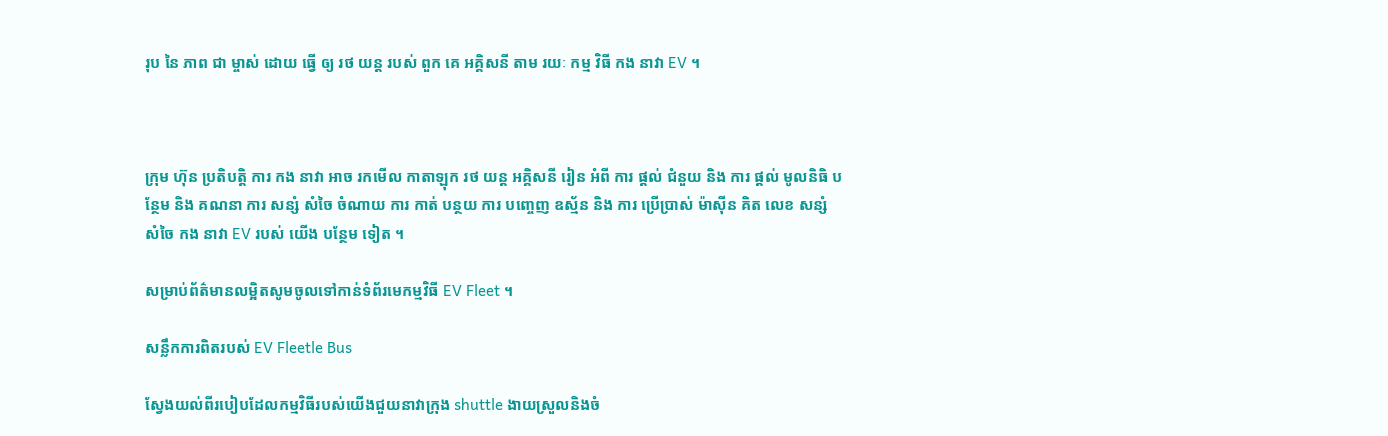រុប នៃ ភាព ជា ម្ចាស់ ដោយ ធ្វើ ឲ្យ រថ យន្ត របស់ ពួក គេ អគ្គិសនី តាម រយៈ កម្ម វិធី កង នាវា EV ។



ក្រុម ហ៊ុន ប្រតិបត្តិ ការ កង នាវា អាច រកមើល កាតាឡុក រថ យន្ត អគ្គិសនី រៀន អំពី ការ ផ្តល់ ជំនួយ និង ការ ផ្តល់ មូលនិធិ បន្ថែម និង គណនា ការ សន្សំ សំចៃ ចំណាយ ការ កាត់ បន្ថយ ការ បញ្ចេញ ឧស្ម័ន និង ការ ប្រើប្រាស់ ម៉ាស៊ីន គិត លេខ សន្សំ សំចៃ កង នាវា EV របស់ យើង បន្ថែម ទៀត ។

សម្រាប់ព័ត៌មានលម្អិតសូមចូលទៅកាន់ទំព័រមេកម្មវិធី EV Fleet ។

សន្លឹកការពិតរបស់ EV Fleetle Bus

ស្វែងយល់ពីរបៀបដែលកម្មវិធីរបស់យើងជួយនាវាក្រុង shuttle ងាយស្រួលនិងចំ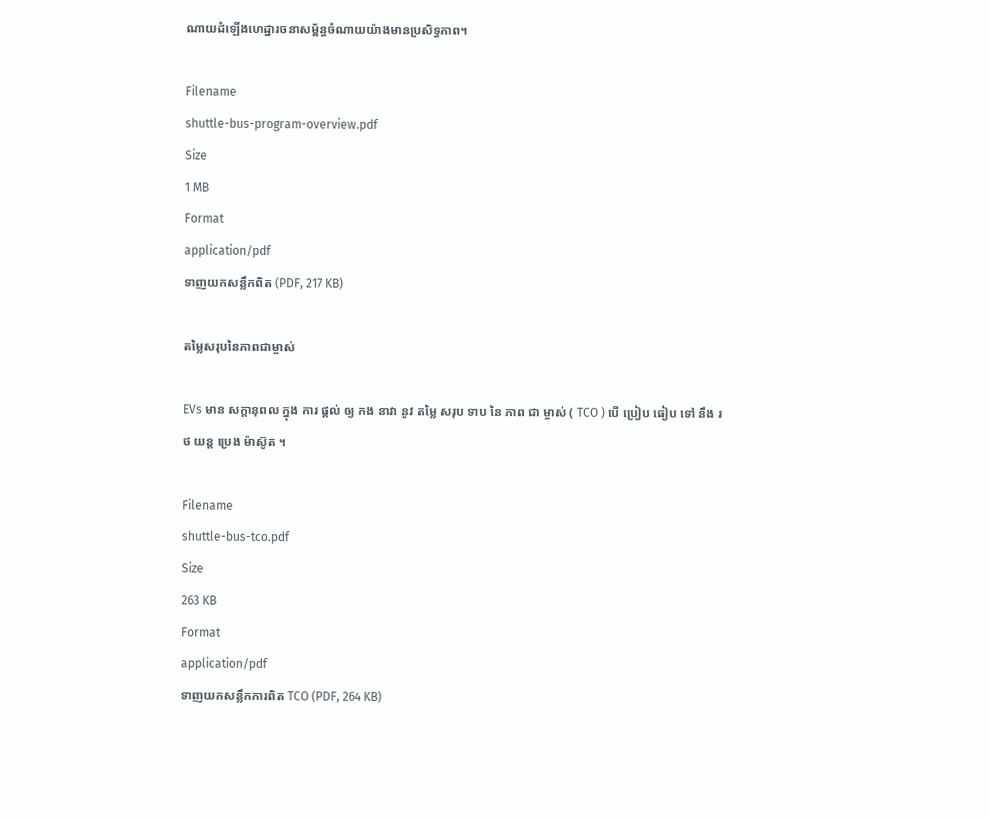ណាយដំឡើងហេដ្ឋារចនាសម្ព័ន្ធចំណាយយ៉ាងមានប្រសិទ្ធភាព។

Filename
shuttle-bus-program-overview.pdf
Size
1 MB
Format
application/pdf
ទាញយកសន្លឹកពិត (PDF, 217 KB)

តម្លៃសរុបនៃភាពជាម្ចាស់

EVs មាន សក្តានុពល ក្នុង ការ ផ្តល់ ឲ្យ កង នាវា នូវ តម្លៃ សរុប ទាប នៃ ភាព ជា ម្ចាស់ ( TCO ) បើ ប្រៀប ធៀប ទៅ នឹង រថ យន្ត ប្រេង ម៉ាស៊ូត ។

Filename
shuttle-bus-tco.pdf
Size
263 KB
Format
application/pdf
ទាញយកសន្លឹកការពិត TCO (PDF, 264 KB)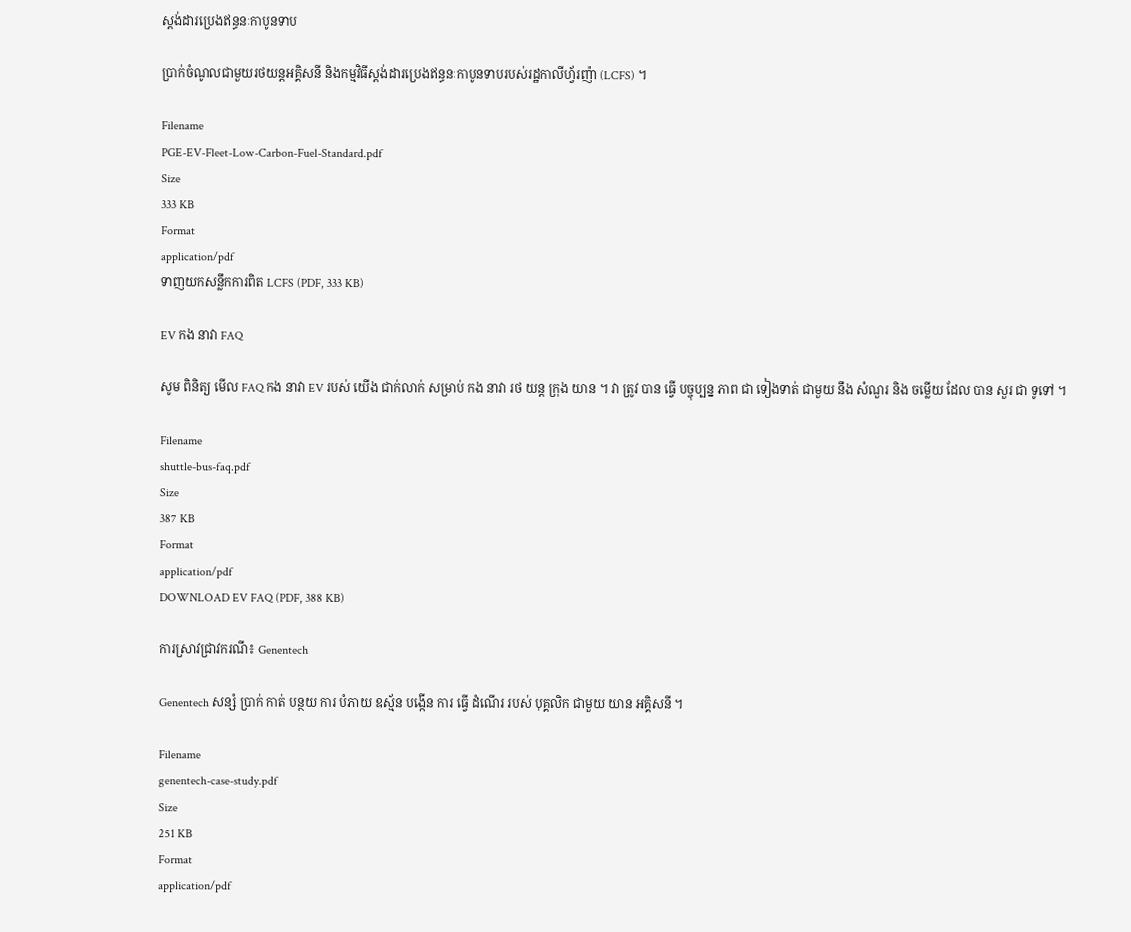ស្តង់ដារប្រេងឥន្ធនៈកាបូនទាប

ប្រាក់ចំណូលជាមួយរថយន្តអគ្គិសនី និងកម្មវិធីស្តង់ដារប្រេងឥន្ធនៈកាបូនទាបរបស់រដ្ឋកាលីហ្វ័រញ៉ា (LCFS) ។

Filename
PGE-EV-Fleet-Low-Carbon-Fuel-Standard.pdf
Size
333 KB
Format
application/pdf
ទាញយកសន្លឹកការពិត LCFS (PDF, 333 KB)

EV កង នាវា FAQ

សូម ពិនិត្យ មើល FAQ កង នាវា EV របស់ យើង ជាក់លាក់ សម្រាប់ កង នាវា រថ យន្ត ក្រុង យាន ។ វា ត្រូវ បាន ធ្វើ បច្ចុប្បន្ន ភាព ជា ទៀងទាត់ ជាមួយ នឹង សំណួរ និង ចម្លើយ ដែល បាន សួរ ជា ទូទៅ ។

Filename
shuttle-bus-faq.pdf
Size
387 KB
Format
application/pdf
DOWNLOAD EV FAQ (PDF, 388 KB)

ការស្រាវជ្រាវករណី៖ Genentech

Genentech សន្សំ ប្រាក់ កាត់ បន្ថយ ការ បំភាយ ឧស្ម័ន បង្កើន ការ ធ្វើ ដំណើរ របស់ បុគ្គលិក ជាមួយ យាន អគ្គិសនី ។

Filename
genentech-case-study.pdf
Size
251 KB
Format
application/pdf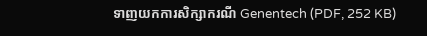ទាញយកការសិក្សាករណី Genentech (PDF, 252 KB)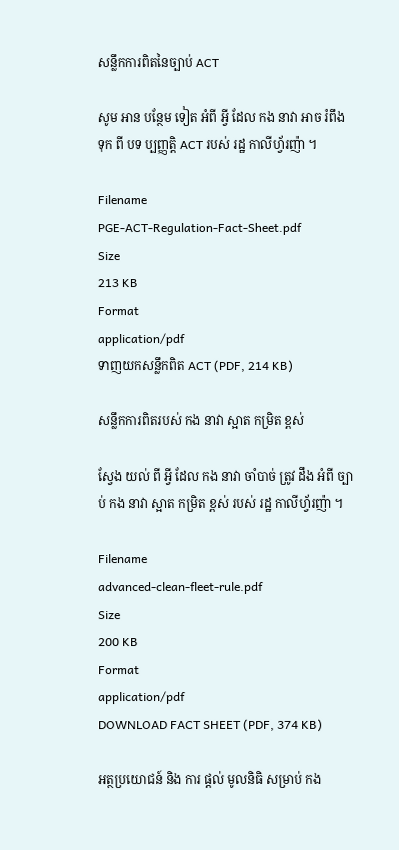សន្លឹកការពិតនៃច្បាប់ ACT

សូម អាន បន្ថែម ទៀត អំពី អ្វី ដែល កង នាវា អាច រំពឹង ទុក ពី បទ ប្បញ្ញត្តិ ACT របស់ រដ្ឋ កាលីហ្វ័រញ៉ា ។

Filename
PGE-ACT-Regulation-Fact-Sheet.pdf
Size
213 KB
Format
application/pdf
ទាញយកសន្លឹកពិត ACT (PDF, 214 KB)

សន្លឹកការពិតរបស់ កង នាវា ស្អាត កម្រិត ខ្ពស់

ស្វែង យល់ ពី អ្វី ដែល កង នាវា ចាំបាច់ ត្រូវ ដឹង អំពី ច្បាប់ កង នាវា ស្អាត កម្រិត ខ្ពស់ របស់ រដ្ឋ កាលីហ្វ័រញ៉ា ។

Filename
advanced-clean-fleet-rule.pdf
Size
200 KB
Format
application/pdf
DOWNLOAD FACT SHEET (PDF, 374 KB)

អត្ថប្រយោជន៍ និង ការ ផ្តល់ មូលនិធិ សម្រាប់ កង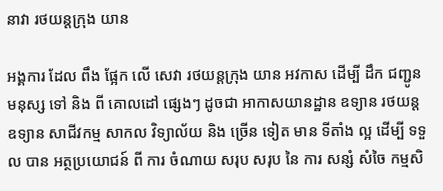នាវា រថយន្តក្រុង យាន

អង្គការ ដែល ពឹង ផ្អែក លើ សេវា រថយន្តក្រុង យាន អវកាស ដើម្បី ដឹក ជញ្ជូន មនុស្ស ទៅ និង ពី គោលដៅ ផ្សេងៗ ដូចជា អាកាសយានដ្ឋាន ឧទ្យាន រថយន្ត ឧទ្យាន សាជីវកម្ម សាកល វិទ្យាល័យ និង ច្រើន ទៀត មាន ទីតាំង ល្អ ដើម្បី ទទួល បាន អត្ថប្រយោជន៍ ពី ការ ចំណាយ សរុប សរុប នៃ ការ សន្សំ សំចៃ កម្មសិ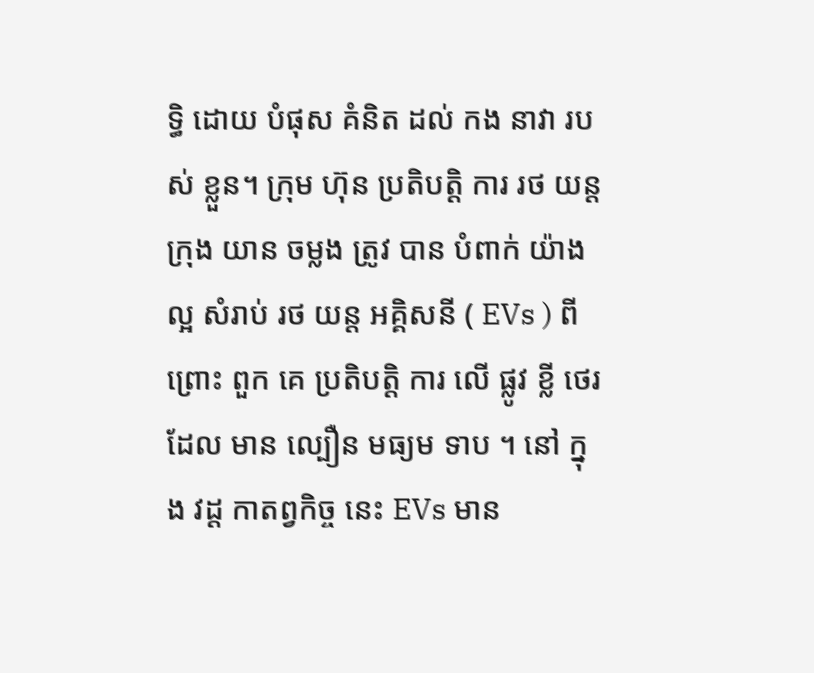ទ្ធិ ដោយ បំផុស គំនិត ដល់ កង នាវា របស់ ខ្លួន។ ក្រុម ហ៊ុន ប្រតិបត្តិ ការ រថ យន្ត ក្រុង យាន ចម្លង ត្រូវ បាន បំពាក់ យ៉ាង ល្អ សំរាប់ រថ យន្ត អគ្គិសនី ( EVs ) ពីព្រោះ ពួក គេ ប្រតិបត្តិ ការ លើ ផ្លូវ ខ្លី ថេរ ដែល មាន ល្បឿន មធ្យម ទាប ។ នៅ ក្នុង វដ្ត កាតព្វកិច្ច នេះ EVs មាន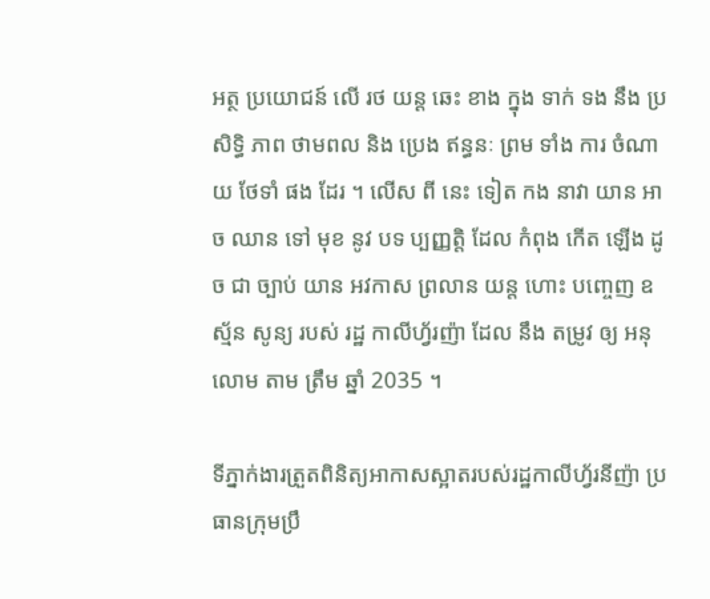អត្ថ ប្រយោជន៍ លើ រថ យន្ត ឆេះ ខាង ក្នុង ទាក់ ទង នឹង ប្រសិទ្ធិ ភាព ថាមពល និង ប្រេង ឥន្ធនៈ ព្រម ទាំង ការ ចំណាយ ថែទាំ ផង ដែរ ។ លើស ពី នេះ ទៀត កង នាវា យាន អាច ឈាន ទៅ មុខ នូវ បទ ប្បញ្ញត្តិ ដែល កំពុង កើត ឡើង ដូច ជា ច្បាប់ យាន អវកាស ព្រលាន យន្ត ហោះ បញ្ចេញ ឧស្ម័ន សូន្យ របស់ រដ្ឋ កាលីហ្វ័រញ៉ា ដែល នឹង តម្រូវ ឲ្យ អនុលោម តាម ត្រឹម ឆ្នាំ 2035 ។

ទីភ្នាក់ងារត្រួតពិនិត្យអាកាសស្អាតរបស់រដ្ឋកាលីហ្វ័រនីញ៉ា ប្រធានក្រុមប្រឹ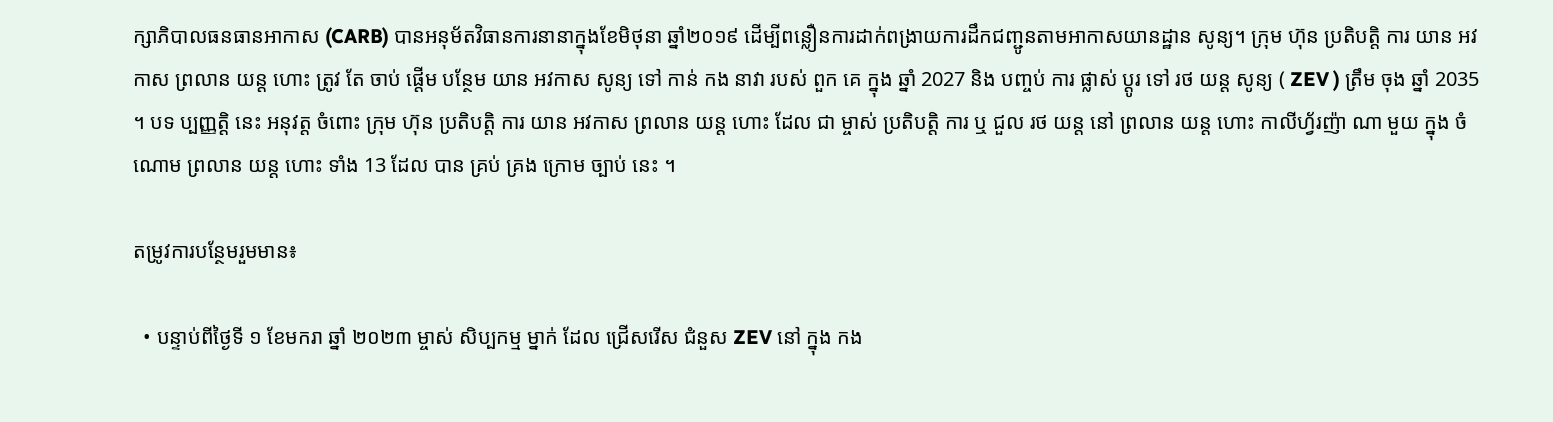ក្សាភិបាលធនធានអាកាស (CARB) បានអនុម័តវិធានការនានាក្នុងខែមិថុនា ឆ្នាំ២០១៩ ដើម្បីពន្លឿនការដាក់ពង្រាយការដឹកជញ្ជូនតាមអាកាសយានដ្ឋាន សូន្យ។ ក្រុម ហ៊ុន ប្រតិបត្តិ ការ យាន អវកាស ព្រលាន យន្ត ហោះ ត្រូវ តែ ចាប់ ផ្តើម បន្ថែម យាន អវកាស សូន្យ ទៅ កាន់ កង នាវា របស់ ពួក គេ ក្នុង ឆ្នាំ 2027 និង បញ្ចប់ ការ ផ្លាស់ ប្តូរ ទៅ រថ យន្ត សូន្យ ( ZEV ) ត្រឹម ចុង ឆ្នាំ 2035 ។ បទ ប្បញ្ញត្តិ នេះ អនុវត្ត ចំពោះ ក្រុម ហ៊ុន ប្រតិបត្តិ ការ យាន អវកាស ព្រលាន យន្ត ហោះ ដែល ជា ម្ចាស់ ប្រតិបត្តិ ការ ឬ ជួល រថ យន្ត នៅ ព្រលាន យន្ត ហោះ កាលីហ្វ័រញ៉ា ណា មួយ ក្នុង ចំណោម ព្រលាន យន្ត ហោះ ទាំង 13 ដែល បាន គ្រប់ គ្រង ក្រោម ច្បាប់ នេះ ។

តម្រូវការបន្ថែមរួមមាន៖

  • បន្ទាប់ពីថ្ងៃទី ១ ខែមករា ឆ្នាំ ២០២៣ ម្ចាស់ សិប្បកម្ម ម្នាក់ ដែល ជ្រើសរើស ជំនួស ZEV នៅ ក្នុង កង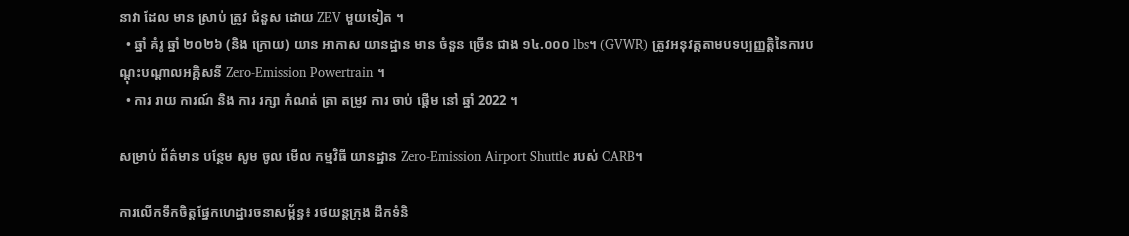នាវា ដែល មាន ស្រាប់ ត្រូវ ជំនួស ដោយ ZEV មួយទៀត ។
  • ឆ្នាំ គំរូ ឆ្នាំ ២០២៦ (និង ក្រោយ) យាន អាកាស យានដ្ឋាន មាន ចំនួន ច្រើន ជាង ១៤.០០០ lbs។ (GVWR) ត្រូវអនុវត្តតាមបទប្បញ្ញត្តិនៃការបណ្តុះបណ្តាលអគ្គិសនី Zero-Emission Powertrain ។
  • ការ រាយ ការណ៍ និង ការ រក្សា កំណត់ ត្រា តម្រូវ ការ ចាប់ ផ្តើម នៅ ឆ្នាំ 2022 ។

សម្រាប់ ព័ត៌មាន បន្ថែម សូម ចូល មើល កម្មវិធី យានដ្ឋាន Zero-Emission Airport Shuttle របស់ CARB។

ការលើកទឹកចិត្តផ្នែកហេដ្ឋារចនាសម្ព័ន្ធ៖ រថយន្តក្រុង ដឹកទំនិ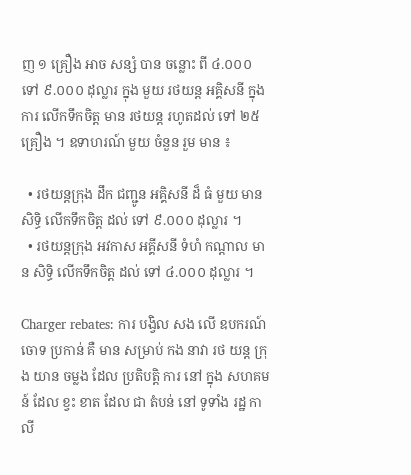ញ ១ គ្រឿង អាច សន្សំ បាន ចន្លោះ ពី ៤.០០០ ទៅ ៩.០០០ ដុល្លារ ក្នុង មួយ រថយន្ត អគ្គិសនី ក្នុង ការ លើកទឹកចិត្ត មាន រថយន្ត រហូតដល់ ទៅ ២៥ គ្រឿង ។ ឧទាហរណ៍ មួយ ចំនួន រួម មាន ៖

  • រថយន្តក្រុង ដឹក ជញ្ជូន អគ្គិសនី ដ៏ ធំ មួយ មាន សិទ្ធិ លើកទឹកចិត្ត ដល់ ទៅ ៩.០០០ ដុល្លារ ។
  • រថយន្តក្រុង អវកាស អគ្គីសនី ទំហំ កណ្តាល មាន សិទ្ធិ លើកទឹកចិត្ត ដល់ ទៅ ៤.០០០ ដុល្លារ ។

Charger rebates: ការ បង្វិល សង លើ ឧបករណ៍ ចោទ ប្រកាន់ គឺ មាន សម្រាប់ កង នាវា រថ យន្ត ក្រុង យាន ចម្លង ដែល ប្រតិបត្តិ ការ នៅ ក្នុង សហគមន៍ ដែល ខ្វះ ខាត ដែល ជា តំបន់ នៅ ទូទាំង រដ្ឋ កាលី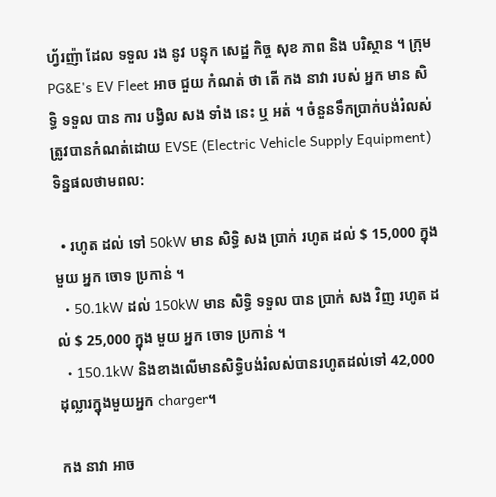ហ្វ័រញ៉ា ដែល ទទួល រង នូវ បន្ទុក សេដ្ឋ កិច្ច សុខ ភាព និង បរិស្ថាន ។ ក្រុម PG&E's EV Fleet អាច ជួយ កំណត់ ថា តើ កង នាវា របស់ អ្នក មាន សិទ្ធិ ទទួល បាន ការ បង្វិល សង ទាំង នេះ ឬ អត់ ។ ចំនួនទឹកប្រាក់បង់រំលស់ត្រូវបានកំណត់ដោយ EVSE (Electric Vehicle Supply Equipment) ទិន្នផលថាមពល:

  • រហូត ដល់ ទៅ 50kW មាន សិទ្ធិ សង ប្រាក់ រហូត ដល់ $ 15,000 ក្នុង មួយ អ្នក ចោទ ប្រកាន់ ។
  • 50.1kW ដល់ 150kW មាន សិទ្ធិ ទទួល បាន ប្រាក់ សង វិញ រហូត ដល់ $ 25,000 ក្នុង មួយ អ្នក ចោទ ប្រកាន់ ។
  • 150.1kW និងខាងលើមានសិទ្ធិបង់រំលស់បានរហូតដល់ទៅ 42,000 ដុល្លារក្នុងមួយអ្នក charger។

កង នាវា អាច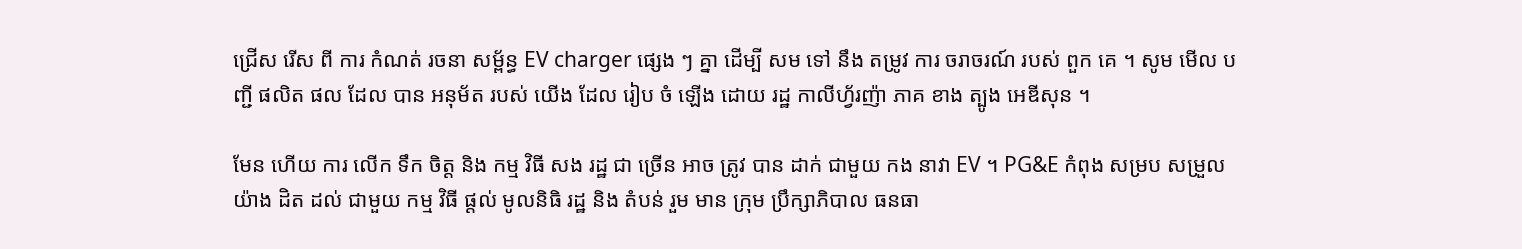ជ្រើស រើស ពី ការ កំណត់ រចនា សម្ព័ន្ធ EV charger ផ្សេង ៗ គ្នា ដើម្បី សម ទៅ នឹង តម្រូវ ការ ចរាចរណ៍ របស់ ពួក គេ ។ សូម មើល បញ្ជី ផលិត ផល ដែល បាន អនុម័ត របស់ យើង ដែល រៀប ចំ ឡើង ដោយ រដ្ឋ កាលីហ្វ័រញ៉ា ភាគ ខាង ត្បូង អេឌីសុន ។

មែន ហើយ ការ លើក ទឹក ចិត្ត និង កម្ម វិធី សង រដ្ឋ ជា ច្រើន អាច ត្រូវ បាន ដាក់ ជាមួយ កង នាវា EV ។ PG&E កំពុង សម្រប សម្រួល យ៉ាង ដិត ដល់ ជាមួយ កម្ម វិធី ផ្តល់ មូលនិធិ រដ្ឋ និង តំបន់ រួម មាន ក្រុម ប្រឹក្សាភិបាល ធនធា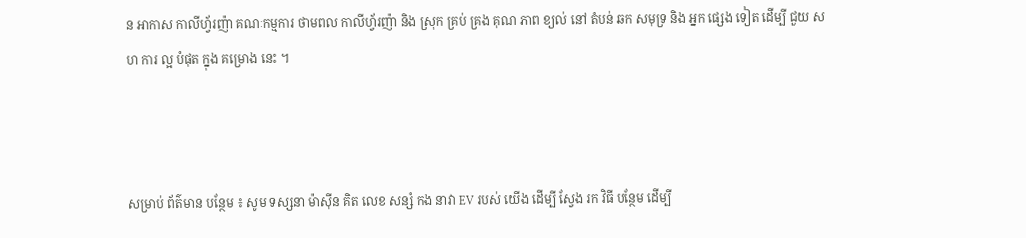ន អាកាស កាលីហ្វ័រញ៉ា គណៈកម្មការ ថាមពល កាលីហ្វ័រញ៉ា និង ស្រុក គ្រប់ គ្រង គុណ ភាព ខ្យល់ នៅ តំបន់ ឆក សមុទ្រ និង អ្នក ផ្សេង ទៀត ដើម្បី ជួយ សហ ការ ល្អ បំផុត ក្នុង គម្រោង នេះ ។



សម្រាប់ ព័ត៌មាន បន្ថែម ៖ សូម ទស្សនា ម៉ាស៊ីន គិត លេខ សន្សំ កង នាវា EV របស់ យើង ដើម្បី ស្វែង រក វិធី បន្ថែម ដើម្បី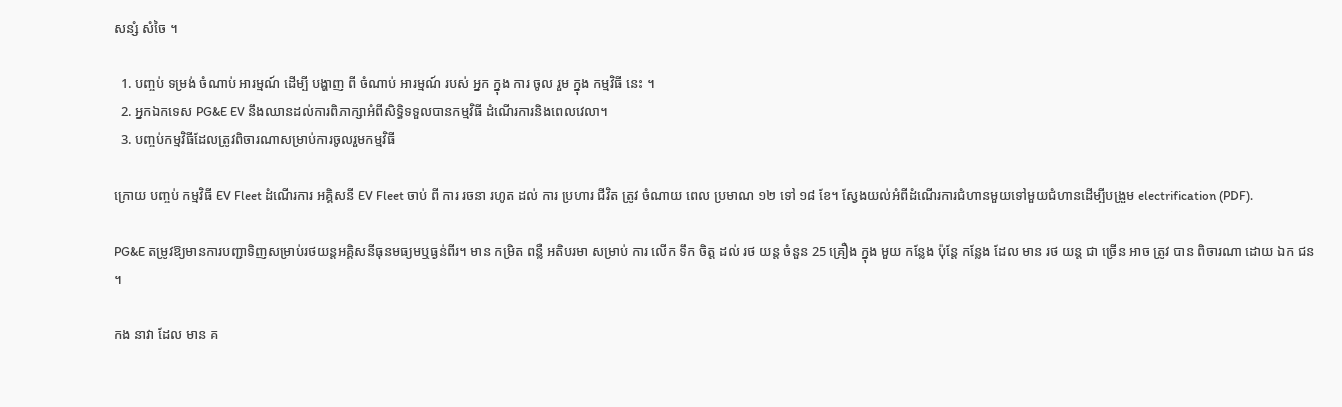សន្សំ សំចៃ ។

  1. បញ្ចប់ ទម្រង់ ចំណាប់ អារម្មណ៍ ដើម្បី បង្ហាញ ពី ចំណាប់ អារម្មណ៍ របស់ អ្នក ក្នុង ការ ចូល រួម ក្នុង កម្មវិធី នេះ ។
  2. អ្នកឯកទេស PG&E EV នឹងឈានដល់ការពិភាក្សាអំពីសិទ្ធិទទួលបានកម្មវិធី ដំណើរការនិងពេលវេលា។
  3. បញ្ចប់កម្មវិធីដែលត្រូវពិចារណាសម្រាប់ការចូលរួមកម្មវិធី

ក្រោយ បញ្ចប់ កម្មវិធី EV Fleet ដំណើរការ អគ្គិសនី EV Fleet ចាប់ ពី ការ រចនា រហូត ដល់ ការ ប្រហារ ជីវិត ត្រូវ ចំណាយ ពេល ប្រមាណ ១២ ទៅ ១៨ ខែ។ ស្វែងយល់អំពីដំណើរការជំហានមួយទៅមួយជំហានដើម្បីបង្រួម electrification (PDF).

PG&E តម្រូវឱ្យមានការបញ្ជាទិញសម្រាប់រថយន្តអគ្គិសនីធុនមធ្យមឬធ្ងន់ពីរ។ មាន កម្រិត ពន្លឺ អតិបរមា សម្រាប់ ការ លើក ទឹក ចិត្ត ដល់ រថ យន្ត ចំនួន 25 គ្រឿង ក្នុង មួយ កន្លែង ប៉ុន្តែ កន្លែង ដែល មាន រថ យន្ត ជា ច្រើន អាច ត្រូវ បាន ពិចារណា ដោយ ឯក ជន ។

កង នាវា ដែល មាន គ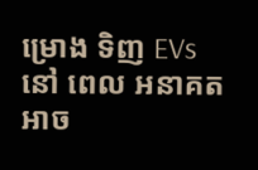ម្រោង ទិញ EVs នៅ ពេល អនាគត អាច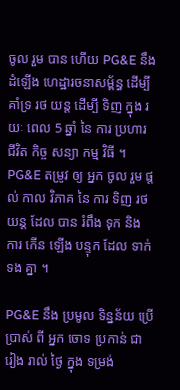ចូល រួម បាន ហើយ PG&E នឹង ដំឡើង ហេដ្ឋារចនាសម្ព័ន្ធ ដើម្បី គាំទ្រ រថ យន្ត ដើម្បី ទិញ ក្នុង រយៈ ពេល 5 ឆ្នាំ នៃ ការ ប្រហារ ជីវិត កិច្ច សន្យា កម្ម វិធី ។ PG&E តម្រូវ ឲ្យ អ្នក ចូល រួម ផ្តល់ កាល វិភាគ នៃ ការ ទិញ រថ យន្ត ដែល បាន រំពឹង ទុក និង ការ កើន ឡើង បន្ទុក ដែល ទាក់ ទង គ្នា ។

PG&E នឹង ប្រមូល ទិន្នន័យ ប្រើប្រាស់ ពី អ្នក ចោទ ប្រកាន់ ជា រៀង រាល់ ថ្ងៃ ក្នុង ទម្រង់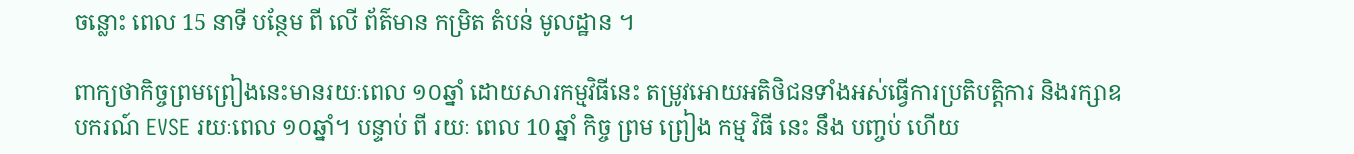ចន្លោះ ពេល 15 នាទី បន្ថែម ពី លើ ព័ត៌មាន កម្រិត តំបន់ មូលដ្ឋាន ។

ពាក្យថាកិច្ចព្រមព្រៀងនេះមានរយៈពេល ១០ឆ្នាំ ដោយសារកម្មវិធីនេះ តម្រូវអោយអតិថិជនទាំងអស់ធ្វើការប្រតិបត្តិការ និងរក្សាឧបករណ៍ EVSE រយៈពេល ១០ឆ្នាំ។ បន្ទាប់ ពី រយៈ ពេល 10 ឆ្នាំ កិច្ច ព្រម ព្រៀង កម្ម វិធី នេះ នឹង បញ្ចប់ ហើយ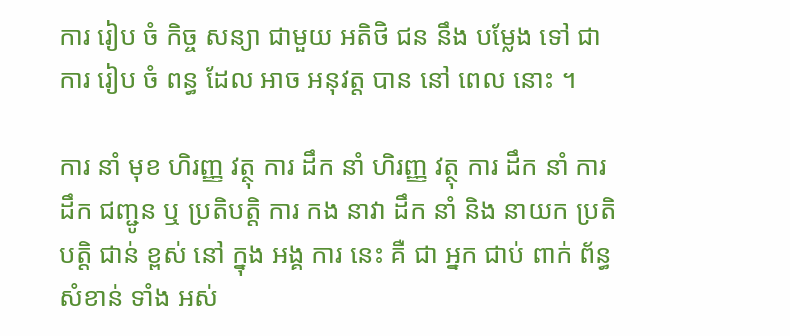ការ រៀប ចំ កិច្ច សន្យា ជាមួយ អតិថិ ជន នឹង បម្លែង ទៅ ជា ការ រៀប ចំ ពន្ធ ដែល អាច អនុវត្ត បាន នៅ ពេល នោះ ។

ការ នាំ មុខ ហិរញ្ញ វត្ថុ ការ ដឹក នាំ ហិរញ្ញ វត្ថុ ការ ដឹក នាំ ការ ដឹក ជញ្ជូន ឬ ប្រតិបត្តិ ការ កង នាវា ដឹក នាំ និង នាយក ប្រតិបត្តិ ជាន់ ខ្ពស់ នៅ ក្នុង អង្គ ការ នេះ គឺ ជា អ្នក ជាប់ ពាក់ ព័ន្ធ សំខាន់ ទាំង អស់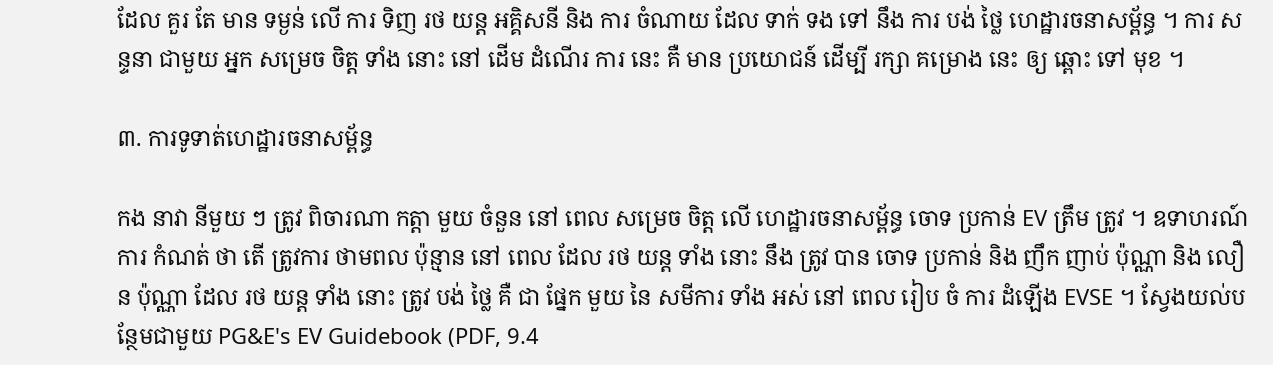ដែល គួរ តែ មាន ទម្ងន់ លើ ការ ទិញ រថ យន្ត អគ្គិសនី និង ការ ចំណាយ ដែល ទាក់ ទង ទៅ នឹង ការ បង់ ថ្លៃ ហេដ្ឋារចនាសម្ព័ន្ធ ។ ការ សន្ទនា ជាមួយ អ្នក សម្រេច ចិត្ត ទាំង នោះ នៅ ដើម ដំណើរ ការ នេះ គឺ មាន ប្រយោជន៍ ដើម្បី រក្សា គម្រោង នេះ ឲ្យ ឆ្ពោះ ទៅ មុខ ។

៣. ការទូទាត់ហេដ្ឋារចនាសម្ព័ន្ធ

កង នាវា នីមួយ ៗ ត្រូវ ពិចារណា កត្តា មួយ ចំនួន នៅ ពេល សម្រេច ចិត្ត លើ ហេដ្ឋារចនាសម្ព័ន្ធ ចោទ ប្រកាន់ EV ត្រឹម ត្រូវ ។ ឧទាហរណ៍ ការ កំណត់ ថា តើ ត្រូវការ ថាមពល ប៉ុន្មាន នៅ ពេល ដែល រថ យន្ត ទាំង នោះ នឹង ត្រូវ បាន ចោទ ប្រកាន់ និង ញឹក ញាប់ ប៉ុណ្ណា និង លឿន ប៉ុណ្ណា ដែល រថ យន្ត ទាំង នោះ ត្រូវ បង់ ថ្លៃ គឺ ជា ផ្នែក មួយ នៃ សមីការ ទាំង អស់ នៅ ពេល រៀប ចំ ការ ដំឡើង EVSE ។ ស្វែងយល់បន្ថែមជាមួយ PG&E's EV Guidebook (PDF, 9.4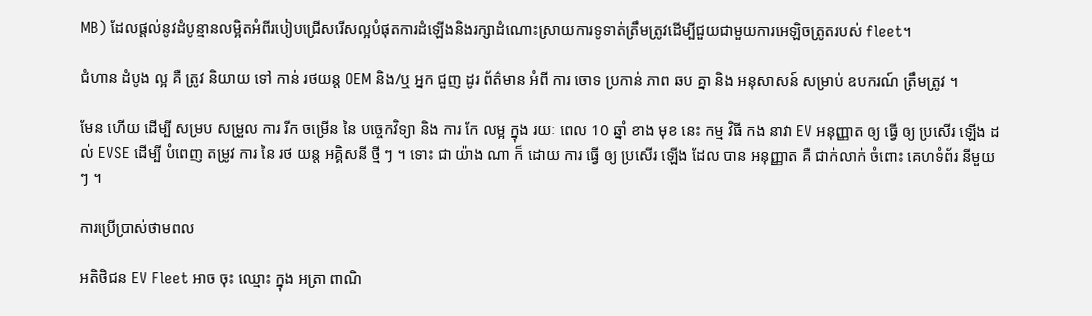MB) ដែលផ្តល់នូវដំបូន្មានលម្អិតអំពីរបៀបជ្រើសរើសល្អបំផុតការដំឡើងនិងរក្សាដំណោះស្រាយការទូទាត់ត្រឹមត្រូវដើម្បីជួយជាមួយការអេឡិចត្រូតរបស់ fleet។

ជំហាន ដំបូង ល្អ គឺ ត្រូវ និយាយ ទៅ កាន់ រថយន្ត OEM និង/ឬ អ្នក ជួញ ដូរ ព័ត៌មាន អំពី ការ ចោទ ប្រកាន់ ភាព ឆប គ្នា និង អនុសាសន៍ សម្រាប់ ឧបករណ៍ ត្រឹមត្រូវ ។

មែន ហើយ ដើម្បី សម្រប សម្រួល ការ រីក ចម្រើន នៃ បច្ចេកវិទ្យា និង ការ កែ លម្អ ក្នុង រយៈ ពេល 10 ឆ្នាំ ខាង មុខ នេះ កម្ម វិធី កង នាវា EV អនុញ្ញាត ឲ្យ ធ្វើ ឲ្យ ប្រសើរ ឡើង ដល់ EVSE ដើម្បី បំពេញ តម្រូវ ការ នៃ រថ យន្ត អគ្គិសនី ថ្មី ៗ ។ ទោះ ជា យ៉ាង ណា ក៏ ដោយ ការ ធ្វើ ឲ្យ ប្រសើរ ឡើង ដែល បាន អនុញ្ញាត គឺ ជាក់លាក់ ចំពោះ គេហទំព័រ នីមួយ ៗ ។

ការប្រើប្រាស់ថាមពល

អតិថិជន EV Fleet អាច ចុះ ឈ្មោះ ក្នុង អត្រា ពាណិ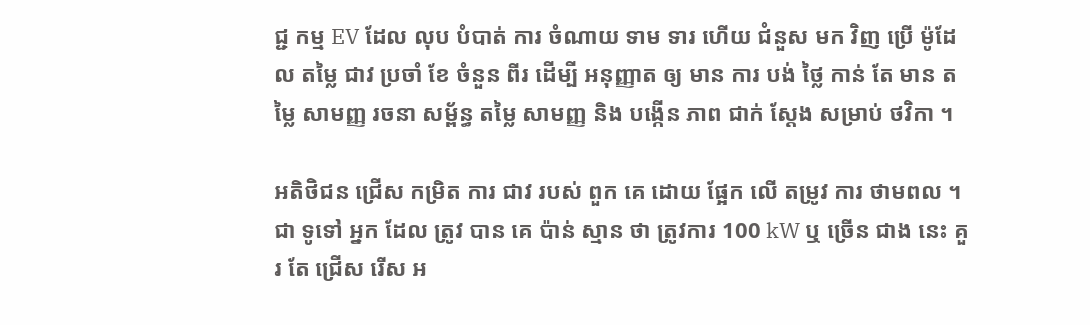ជ្ជ កម្ម EV ដែល លុប បំបាត់ ការ ចំណាយ ទាម ទារ ហើយ ជំនួស មក វិញ ប្រើ ម៉ូដែល តម្លៃ ជាវ ប្រចាំ ខែ ចំនួន ពីរ ដើម្បី អនុញ្ញាត ឲ្យ មាន ការ បង់ ថ្លៃ កាន់ តែ មាន តម្លៃ សាមញ្ញ រចនា សម្ព័ន្ធ តម្លៃ សាមញ្ញ និង បង្កើន ភាព ជាក់ ស្តែង សម្រាប់ ថវិកា ។

អតិថិជន ជ្រើស កម្រិត ការ ជាវ របស់ ពួក គេ ដោយ ផ្អែក លើ តម្រូវ ការ ថាមពល ។ ជា ទូទៅ អ្នក ដែល ត្រូវ បាន គេ ប៉ាន់ ស្មាន ថា ត្រូវការ 100 kW ឬ ច្រើន ជាង នេះ គួរ តែ ជ្រើស រើស អ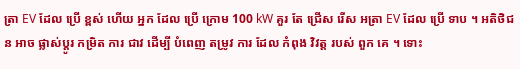ត្រា EV ដែល ប្រើ ខ្ពស់ ហើយ អ្នក ដែល ប្រើ ក្រោម 100 kW គួរ តែ ជ្រើស រើស អត្រា EV ដែល ប្រើ ទាប ។ អតិថិជន អាច ផ្លាស់ប្ដូរ កម្រិត ការ ជាវ ដើម្បី បំពេញ តម្រូវ ការ ដែល កំពុង វិវត្ត របស់ ពួក គេ ។ ទោះ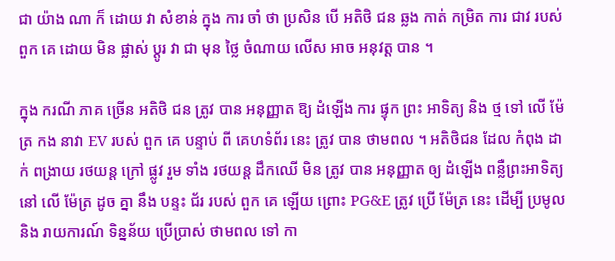ជា យ៉ាង ណា ក៏ ដោយ វា សំខាន់ ក្នុង ការ ចាំ ថា ប្រសិន បើ អតិថិ ជន ឆ្លង កាត់ កម្រិត ការ ជាវ របស់ ពួក គេ ដោយ មិន ផ្លាស់ ប្តូរ វា ជា មុន ថ្លៃ ចំណាយ លើស អាច អនុវត្ត បាន ។

ក្នុង ករណី ភាគ ច្រើន អតិថិ ជន ត្រូវ បាន អនុញ្ញាត ឱ្យ ដំឡើង ការ ផ្ទុក ព្រះ អាទិត្យ និង ថ្ម ទៅ លើ ម៉ែត្រ កង នាវា EV របស់ ពួក គេ បន្ទាប់ ពី គេហទំព័រ នេះ ត្រូវ បាន ថាមពល ។ អតិថិជន ដែល កំពុង ដាក់ ពង្រាយ រថយន្ត ក្រៅ ផ្លូវ រួម ទាំង រថយន្ត ដឹកឈើ មិន ត្រូវ បាន អនុញ្ញាត ឲ្យ ដំឡើង ពន្លឺព្រះអាទិត្យ នៅ លើ ម៉ែត្រ ដូច គ្នា នឹង បន្ទះ ជ័រ របស់ ពួក គេ ឡើយ ព្រោះ PG&E ត្រូវ ប្រើ ម៉ែត្រ នេះ ដើម្បី ប្រមូល និង រាយការណ៍ ទិន្នន័យ ប្រើប្រាស់ ថាមពល ទៅ កា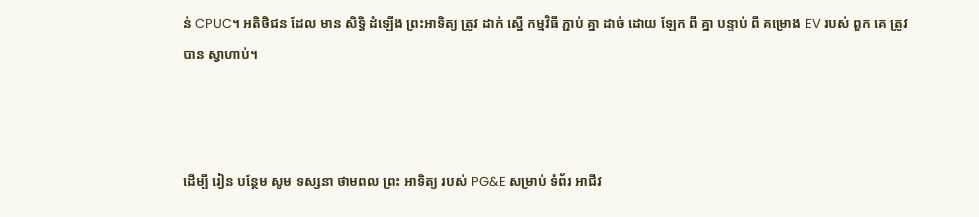ន់ CPUC។ អតិថិជន ដែល មាន សិទ្ធិ ដំឡើង ព្រះអាទិត្យ ត្រូវ ដាក់ ស្នើ កម្មវិធី ភ្ជាប់ គ្នា ដាច់ ដោយ ឡែក ពី គ្នា បន្ទាប់ ពី គម្រោង EV របស់ ពួក គេ ត្រូវ បាន ស្វាហាប់។



ដើម្បី រៀន បន្ថែម សូម ទស្សនា ថាមពល ព្រះ អាទិត្យ របស់ PG&E សម្រាប់ ទំព័រ អាជីវ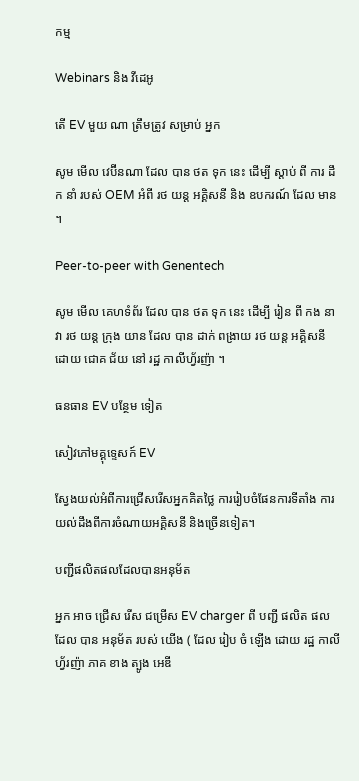កម្ម

Webinars និង វីដេអូ

តើ EV មួយ ណា ត្រឹមត្រូវ សម្រាប់ អ្នក

សូម មើល វេប៊ីនណា ដែល បាន ថត ទុក នេះ ដើម្បី ស្តាប់ ពី ការ ដឹក នាំ របស់ OEM អំពី រថ យន្ត អគ្គិសនី និង ឧបករណ៍ ដែល មាន ។

Peer-to-peer with Genentech

សូម មើល គេហទំព័រ ដែល បាន ថត ទុក នេះ ដើម្បី រៀន ពី កង នាវា រថ យន្ត ក្រុង យាន ដែល បាន ដាក់ ពង្រាយ រថ យន្ត អគ្គិសនី ដោយ ជោគ ជ័យ នៅ រដ្ឋ កាលីហ្វ័រញ៉ា ។

ធនធាន EV បន្ថែម ទៀត

សៀវភៅមគ្គុទ្ទេសក៍ EV

ស្វែងយល់អំពីការជ្រើសរើសអ្នកគិតថ្លៃ ការរៀបចំផែនការទីតាំង ការយល់ដឹងពីការចំណាយអគ្គិសនី និងច្រើនទៀត។

បញ្ជីផលិតផលដែលបានអនុម័ត

អ្នក អាច ជ្រើស រើស ជម្រើស EV charger ពី បញ្ជី ផលិត ផល ដែល បាន អនុម័ត របស់ យើង ( ដែល រៀប ចំ ឡើង ដោយ រដ្ឋ កាលីហ្វ័រញ៉ា ភាគ ខាង ត្បូង អេឌី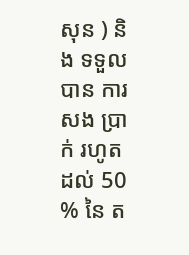សុន ) និង ទទួល បាន ការ សង ប្រាក់ រហូត ដល់ 50 % នៃ ត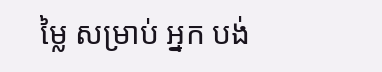ម្លៃ សម្រាប់ អ្នក បង់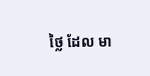ថ្លៃ ដែល មា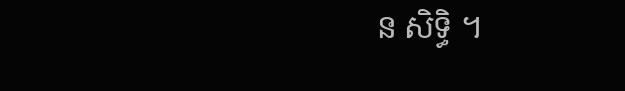ន សិទ្ធិ ។